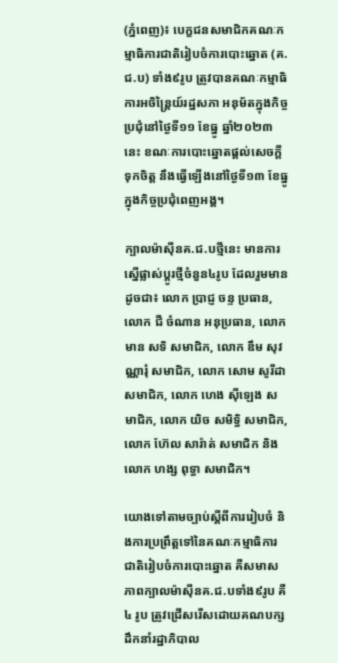(ភ្នំពេញ)៖ បេក្ខជនសមាជិកគណៈកម្មាធិការជាតិរៀបចំការបោះឆ្នោត (គ.ជ.ប) ទាំង៩រូប ត្រូវបានគណៈកម្មាធិការអចិន្រ្តៃយ៍រដ្ឋសភា អនុម័តក្នុងកិច្ចប្រជុំនៅថ្ងៃទី១១ ខែធ្នូ ឆ្នាំ២០២៣នេះ ខណៈការបោះឆ្នោតផ្តល់សេចក្តីទុកចិត្ត នឹងធ្វើឡើងនៅថ្ងៃទី១៣ ខែធ្នូ ក្នុងកិច្ចប្រជុំពេញអង្គ។

ក្បាលម៉ាស៊ីនគ.ជ.បថ្មីនេះ មានការស្នើផ្លាស់ប្តូរថ្មីចំនួន៤រូប ដែលរួមមានដូចជា៖ លោក ប្រាជ្ញ ចន្ទ ប្រធាន, លោក ជឺ ចំណាន អនុប្រធាន, លោក មាន សទិ សមាជិក, លោក ឌឹម សុវណ្ណារុំ សមាជិក, លោក សោម សូរីដា សមាជិក, លោក ហេង ស៊ីឡេង សមាជិក, លោក យិច សមិទ្ធិ សមាជិក, លោក ហ៊ែល សារ៉ាត់ សមាជិក និងលោក ហង្ស ពុទ្ធា សមាជិក។

យោងទៅតាមច្បាប់ស្តីពីការរៀបចំ និងការប្រព្រឹត្តទៅនៃគណៈកម្មាធិការជាតិរៀបចំការបោះឆ្នោត គឺសមាសភាពក្បាលម៉ាស៊ីនគ.ជ.បទាំង៩រូប គឺ ៤ រូប ត្រូវជ្រើសរើសដោយគណបក្សដឹកនាំរដ្ឋាភិបាល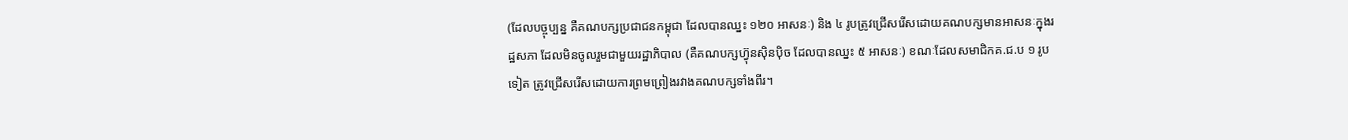(ដែលបច្ចុប្បន្ន គឺគណបក្សប្រជាជនកម្ពុជា ដែលបានឈ្នះ ១២០ អាសនៈ) និង ៤ រូបត្រូវជ្រើសរើសដោយគណបក្សមានអាសនៈក្នុងរដ្ឋសភា ដែលមិនចូលរួមជាមួយរដ្ឋាភិបាល (គឺគណបក្សហ៊្វុនស៊ិនប៉ិច ដែលបានឈ្នះ ៥ អាសនៈ) ខណៈដែលសមាជិកគ.ជ.ប ១ រូបទៀត ត្រូវជ្រើសរើសដោយការព្រមព្រៀងរវាងគណបក្សទាំងពីរ។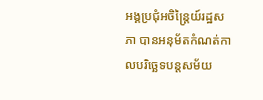អង្គប្រជុំអចិន្រ្តៃយ៍រដ្ឋសភា បានអនុម័តកំណត់កាលបរិច្ឆេទបន្តសម័យ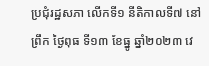ប្រជុំរដ្ឋសភា លើកទី១ នីតិកាលទី៧ នៅព្រឹក ថ្ងៃពុធ ទី១៣ ខែធ្នូ ឆ្នាំ២០២៣ វេ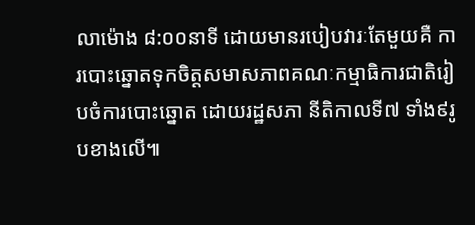លាម៉ោង ៨:០០នាទី ដោយមានរបៀបវារៈតែមួយគឺ ការបោះឆ្នោតទុកចិត្តសមាសភាពគណៈកម្មាធិការជាតិរៀបចំការបោះឆ្នោត ដោយរដ្ឋសភា នីតិកាលទី៧ ទាំង៩រូបខាងលើ៕